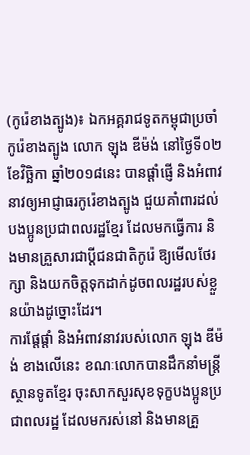(កូរ៉េខាងត្បូង)៖ ឯកអគ្គរាជទូតកម្ពុជាប្រចាំកូរ៉េខាងត្បូង លោក ឡុង ឌីម៉ង់ នៅថ្ងៃទី០២ ខែវិច្ឆិកា ឆ្នាំ២០១៨នេះ បានផ្តាំផ្ញើ និងអំពាវនាវឲ្យអាជ្ញាធរកូរ៉េខាងត្បូង ជួយគាំពារដល់បងប្អូនប្រជាពលរដ្ឋខ្មែរ ដែលមកធ្វើការ និងមានគ្រួសារជាប្តីជនជាតិកូរ៉េ ឱ្យមើលថែរក្សា និងយកចិត្តទុកដាក់ដូចពលរដ្ឋរបស់ខ្លួនយ៉ាងដូច្នោះដែរ។
ការផ្តែផ្តាំ និងអំពាវនាវរបស់លោក ឡុង ឌីម៉ង់ ខាងលើនេះ ខណៈលោកបានដឹកនាំមន្ត្រីស្ថានទូតខ្មែរ ចុះសាកសួរសុខទុក្ខបងប្អូនប្រជាពលរដ្ឋ ដែលមករស់នៅ និងមានគ្រួ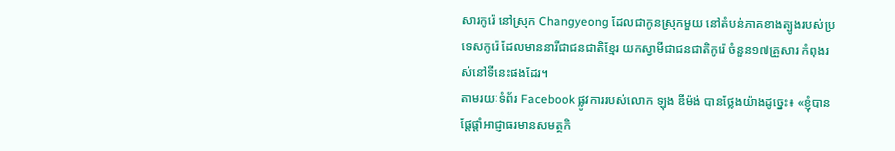សារកូរ៉េ នៅស្រុក Changyeong ដែលជាកូនស្រុកមួយ នៅតំបន់ភាគខាងត្បូងរបស់ប្រទេសកូរ៉េ ដែលមាននារីជាជនជាតិខ្មែរ យកស្វាមីជាជនជាតិកូរ៉េ ចំនួន១៧គ្រួសារ កំពុងរស់នៅទីនេះផងដែរ។
តាមរយៈទំព័រ Facebook ផ្លូវការរបស់លោក ឡុង ឌីម៉ង់ បានថ្លែងយ៉ាងដូច្នេះ៖ «ខ្ញុំបានផ្តែផ្តាំអាជ្ញាធរមានសមត្ថកិ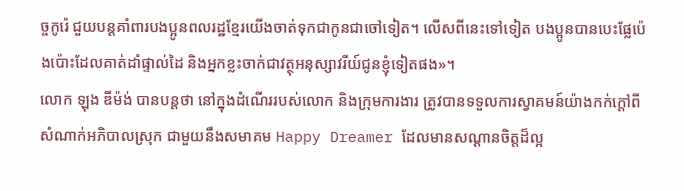ច្ចកូរ៉េ ជួយបន្តគាំពារបងប្អូនពលរដ្ឋខ្មែរយើងចាត់ទុកជាកូនជាចៅទៀត។ លើសពីនេះទៅទៀត បងប្អូនបានបេះផ្លែប៉េងប៉ោះដែលគាត់ដាំផ្ទាល់ដៃ និងអ្នកខ្លះចាក់ជាវត្ថុអនុស្សាវរីយ៍ជូនខ្ញុំទៀតផង»។
លោក ឡុង ឌីម៉ង់ បានបន្តថា នៅក្នុងដំណើររបស់លោក និងក្រុមការងារ ត្រូវបានទទួលការស្វាគមន៍យ៉ាងកក់ក្តៅពីសំណាក់អភិបាលស្រុក ជាមួយនឹងសមាគម Happy Dreamer ដែលមានសណ្តានចិត្តដ៏ល្អ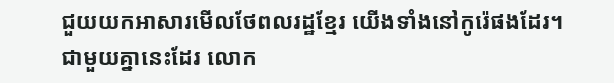ជួយយកអាសារមើលថែពលរដ្ឋខ្មែរ យើងទាំងនៅកូរ៉េផងដែរ។
ជាមួយគ្នានេះដែរ លោក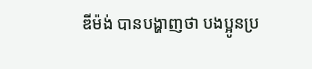ឌីម៉ង់ បានបង្ហាញថា បងប្អូនប្រ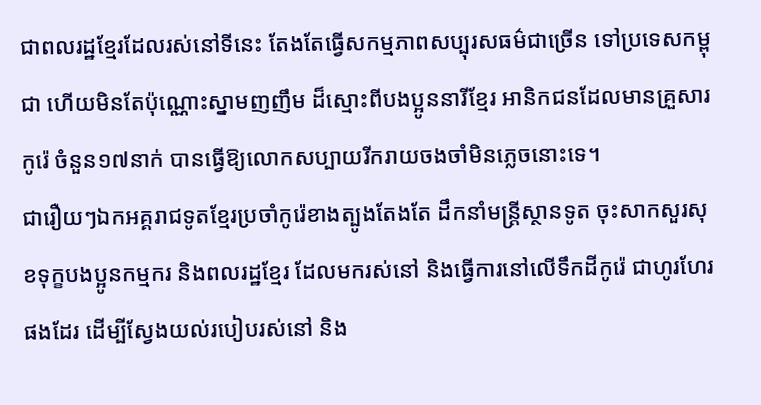ជាពលរដ្ឋខ្មែរដែលរស់នៅទីនេះ តែងតែធ្វើសកម្មភាពសប្បុរសធម៌ជាច្រើន ទៅប្រទេសកម្ពុជា ហើយមិនតែប៉ុណ្ណោះស្នាមញញឹម ដ៏ស្មោះពីបងប្អូននារីខ្មែរ អានិកជនដែលមានគ្រួសារកូរ៉េ ចំនួន១៧នាក់ បានធ្វើឱ្យលោកសប្បាយរីករាយចងចាំមិនភ្លេចនោះទេ។
ជារឿយៗឯកអគ្គរាជទូតខ្មែរប្រចាំកូរ៉េខាងត្បូងតែងតែ ដឹកនាំមន្ត្រីស្ថានទូត ចុះសាកសួរសុខទុក្ខបងប្អូនកម្មករ និងពលរដ្ឋខ្មែរ ដែលមករស់នៅ និងធ្វើការនៅលើទឹកដីកូរ៉េ ជាហូរហែរផងដែរ ដើម្បីស្វែងយល់របៀបរស់នៅ និង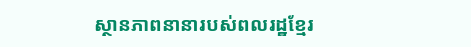ស្ថានភាពនានារបស់ពលរដ្ឋខ្មែរ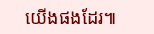យើងផងដែរ៕